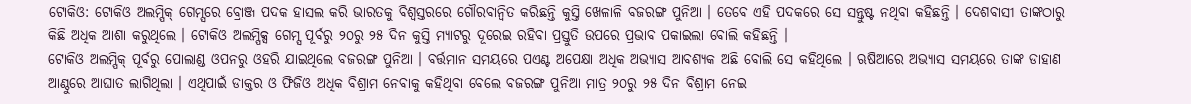ଟୋକିଓ: ଟୋକିଓ ଅଲମ୍ପିକ୍ ଗେମ୍ସରେ ବ୍ରୋଞ୍ଜ ପଦକ ହାସଲ କରି ଭାରତକୁ ବିଶ୍ବସ୍ତରରେ ଗୌରବାନ୍ବିତ କରିଛନ୍ତି କୁସ୍ତି ଖେଳାଳି ବଜରଙ୍ଗ ପୁନିଆ । ତେବେ ଏହି ପଦକରେ ସେ ସନ୍ତୁଷ୍ଟ ନଥିବା କହିଛନ୍ତି । ଦେଶବାସୀ ତାଙ୍କଠାରୁ କିଛି ଅଧିକ ଆଶା କରୁଥିଲେ । ଟୋକିଓ ଅଲମ୍ପିକ୍ସ ଗେମ୍ସ ପୂର୍ବରୁ ୨୦ରୁ ୨୫ ଦିନ କୁସ୍ତି ମ୍ୟାଟରୁ ଦୂରେଇ ରହିବା ପ୍ରସ୍ତୁତି ଉପରେ ପ୍ରଭାବ ପକାଇଲା ବୋଲି କହିଛନ୍ତି ।
ଟୋକିଓ ଅଲମ୍ପିକ୍ ପୂର୍ବରୁ ପୋଲାଣ୍ଡ ଓପନରୁ ଓହରି ଯାଇଥିଲେ ବଜରଙ୍ଗ ପୁନିଆ । ବର୍ତ୍ତମାନ ସମୟରେ ପଏଣ୍ଟ ଅପେକ୍ଷା ଅଧିକ ଅଭ୍ୟାସ ଆବଶ୍ୟକ ଅଛି ବୋଲି ସେ କହିଥିଲେ । ଋଷିଆରେ ଅଭ୍ୟାସ ସମୟରେ ତାଙ୍କ ଡାହାଣ ଆଣ୍ଠୁରେ ଆଘାତ ଲାଗିଥିଲା । ଏଥିପାଇଁ ଡାକ୍ତର ଓ ଫିଜିଓ ଅଧିକ ବିଶ୍ରାମ ନେବାକୁ କହିଥିବା ବେଲେ ବଜରଙ୍ଗ ପୁନିଆ ମାତ୍ର ୨୦ରୁ ୨୫ ଦିନ ବିଶ୍ରାମ ନେଇ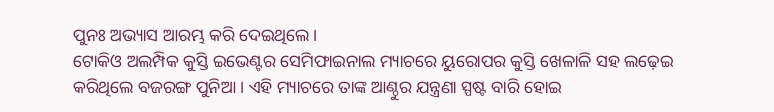ପୁନଃ ଅଭ୍ୟାସ ଆରମ୍ଭ କରି ଦେଇଥିଲେ ।
ଟୋକିଓ ଅଲମ୍ପିକ କୁସ୍ତି ଇଭେଣ୍ଟର ସେମିଫାଇନାଲ ମ୍ୟାଚରେ ୟୁରୋପର କୁସ୍ତି ଖେଳାଳି ସହ ଲଢ଼େଇ କରିଥିଲେ ବଜରଙ୍ଗ ପୁନିଆ । ଏହି ମ୍ୟାଚରେ ତାଙ୍କ ଆଣ୍ଠୁର ଯନ୍ତ୍ରଣା ସ୍ପଷ୍ଟ ବାରି ହୋଇ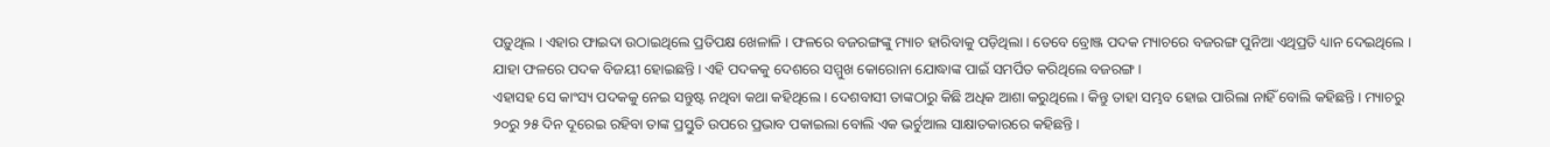ପଡ଼ୁଥିଲ । ଏହାର ଫାଇଦା ଉଠାଇଥିଲେ ପ୍ରତିପକ୍ଷ ଖେଳାଳି । ଫଳରେ ବଜରଙ୍ଗଙ୍କୁ ମ୍ୟାଚ ହାରିବାକୁ ପଡ଼ିଥିଲା । ତେବେ ବ୍ରୋଞ୍ଜ ପଦକ ମ୍ୟାଚରେ ବଜରଙ୍ଗ ପୁନିଆ ଏଥିପ୍ରତି ଧ୍ୟାନ ଦେଇଥିଲେ । ଯାହା ଫଳରେ ପଦକ ବିଜୟୀ ହୋଇଛନ୍ତି । ଏହି ପଦକକୁ ଦେଶରେ ସମ୍ମୁଖ କୋରୋନା ଯୋଦ୍ଧାଙ୍କ ପାଇଁ ସମର୍ପିତ କରିଥିଲେ ବଜରଙ୍ଗ ।
ଏହାସହ ସେ କାଂସ୍ୟ ପଦକକୁ ନେଇ ସନ୍ତୁଷ୍ଟ ନଥିବା କଥା କହିଥିଲେ । ଦେଶବାସୀ ତାଙ୍କଠାରୁ କିଛି ଅଧିକ ଆଶା କରୁଥିଲେ । କିନ୍ତୁ ତାହା ସମ୍ଭବ ହୋଇ ପାରିଲା ନାହିଁ ବୋଲି କହିଛନ୍ତି । ମ୍ୟାଚରୁ ୨୦ରୁ ୨୫ ଦିନ ଦୂରେଇ ରହିବା ତାଙ୍କ ପ୍ରସ୍ତୁତି ଉପରେ ପ୍ରଭାବ ପକାଇଲା ବୋଲି ଏକ ଭର୍ଚୁଆଲ ସାକ୍ଷାତକାରରେ କହିଛନ୍ତି ।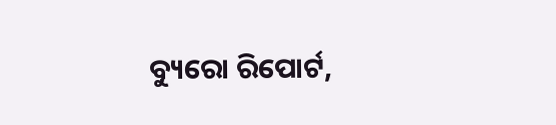ବ୍ୟୁରୋ ରିପୋର୍ଟ,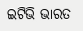ଇଟିଭି ଭାରତ